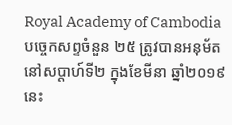Royal Academy of Cambodia
បច្ចេកសព្ទចំនួន ២៥ ត្រូវបានអនុម័ត នៅសប្តាហ៍ទី២ ក្នុងខែមីនា ឆ្នាំ២០១៩នេះ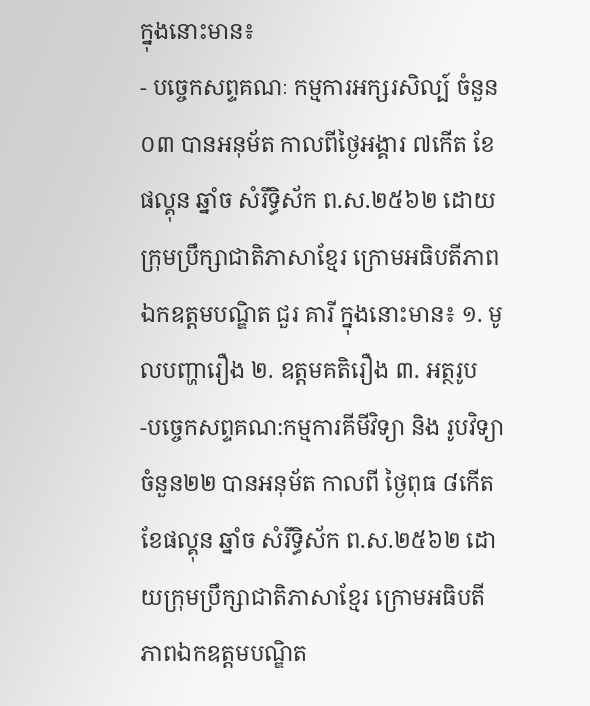ក្នុងនោះមាន៖
- បច្ចេកសព្ទគណៈ កម្មការអក្សរសិល្ប៍ ចំនួន០៣ បានអនុម័ត កាលពីថ្ងៃអង្គារ ៧កើត ខែផល្គុន ឆ្នាំច សំរឹទ្ធិស័ក ព.ស.២៥៦២ ដោយក្រុមប្រឹក្សាជាតិភាសាខ្មែរ ក្រោមអធិបតីភាពឯកឧត្តមបណ្ឌិត ជួរ គារី ក្នុងនោះមាន៖ ១. មូលបញ្ហារឿង ២. ឧត្តមគតិរឿង ៣. អត្ថរូប
-បច្ចេកសព្ទគណ:កម្មការគីមីវិទ្យា និង រូបវិទ្យា ចំនួន២២ បានអនុម័ត កាលពី ថ្ងៃពុធ ៨កើត ខែផល្គុន ឆ្នាំច សំរឹទ្ធិស័ក ព.ស.២៥៦២ ដោយក្រុមប្រឹក្សាជាតិភាសាខ្មែរ ក្រោមអធិបតីភាពឯកឧត្តមបណ្ឌិត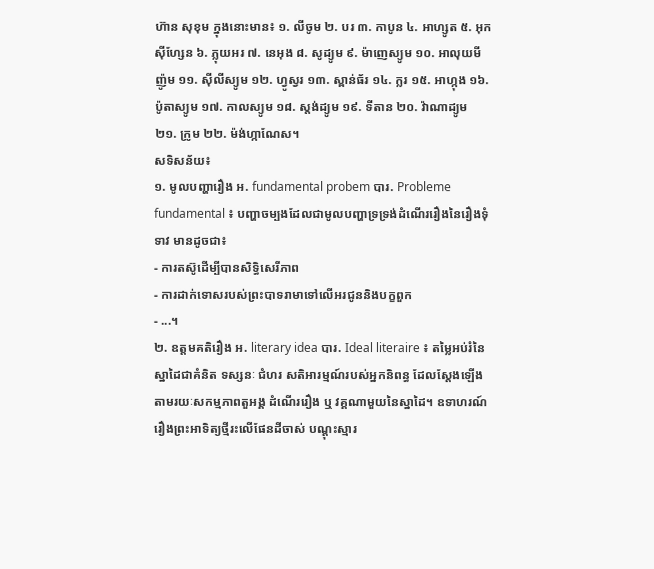ហ៊ាន សុខុម ក្នុងនោះមាន៖ ១. លីចូម ២. បរ ៣. កាបូន ៤. អាហ្សូត ៥. អុកស៊ីហ្សែន ៦. ភ្លុយអរ ៧. នេអុង ៨. សូដ្យូម ៩. ម៉ាញេស្យូម ១០. អាលុយមីញ៉ូម ១១. ស៊ីលីស្យូម ១២. ហ្វូស្វរ ១៣. ស្ពាន់ធ័រ ១៤. ក្លរ ១៥. អាហ្កុង ១៦. ប៉ូតាស្យូម ១៧. កាលស្យូម ១៨. ស្តង់ដ្យូម ១៩. ទីតាន ២០. វ៉ាណាដ្យូម ២១. ក្រូម ២២. ម៉ង់ហ្កាណែស។
សទិសន័យ៖
១. មូលបញ្ហារឿង អ. fundamental probem បារ. Probleme fundamental ៖ បញ្ហាចម្បងដែលជាមូលបញ្ហាទ្រទ្រង់ដំណើររឿងនៃរឿងទុំទាវ មានដូចជា៖
- ការតស៊ូដើម្បីបានសិទ្ធិសេរីភាព
- ការដាក់ទោសរបស់ព្រះបាទរាមាទៅលើអរជូននិងបក្ខពួក
- ...។
២. ឧត្តមគតិរឿង អ. literary idea បារ. Ideal literaire ៖ តម្លៃអប់រំនៃស្នាដៃជាគំនិត ទស្សនៈ ជំហរ សតិអារម្មណ៍របស់អ្នកនិពន្ធ ដែលស្តែងឡើងតាមរយៈសកម្មភាពតួអង្គ ដំណើររឿង ឬ វគ្គណាមួយនៃស្នាដៃ។ ឧទាហរណ៍ រឿងព្រះអាទិត្យថ្មីរះលើផែនដីចាស់ បណ្តុះស្មារ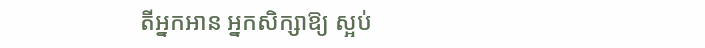តីអ្នកអាន អ្នកសិក្សាឱ្យ ស្អប់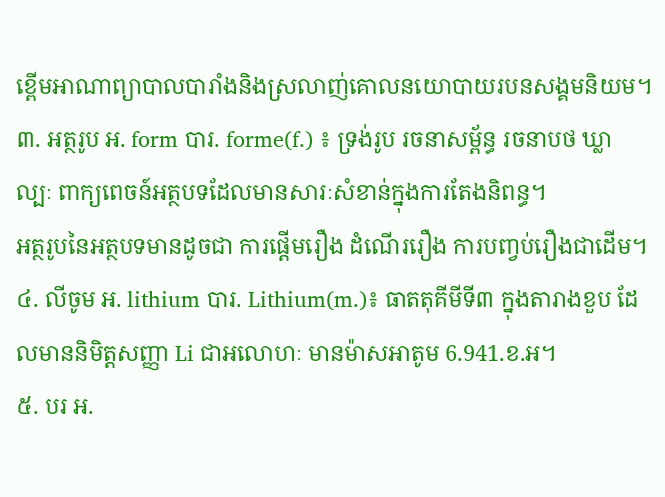ខ្ពើមអាណាព្យាបាលបារាំងនិងស្រលាញ់គោលនយោបាយរបនសង្គមនិយម។
៣. អត្ថរូប អ. form បារ. forme(f.) ៖ ទ្រង់រូប រចនាសម្ព័ន្ធ រចនាបថ ឃ្លា ល្បៈ ពាក្យពេចន៍អត្ថបទដែលមានសារៈសំខាន់ក្នុងការតែងនិពន្ធ។
អត្ថរូបនៃអត្ថបទមានដូចជា ការផ្តើមរឿង ដំណើររឿង ការបញ្វប់រឿងជាដើម។
៤. លីចូម អ. lithium បារ. Lithium(m.)៖ ធាតតុគីមីទី៣ ក្នុងតារាងខួប ដែលមាននិមិត្តសញ្ញា Li ជាអលោហៈ មានម៉ាសអាតូម 6.941.ខ.អ។
៥. បរ អ.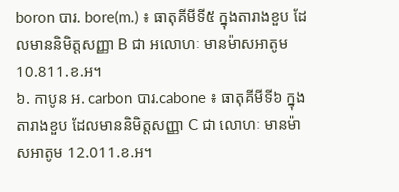boron បារ. bore(m.) ៖ ធាតុគីមីទី៥ ក្នុងតារាងខួប ដែលមាននិមិត្តសញ្ញា B ជា អលោហៈ មានម៉ាសអាតូម10.811.ខ.អ។
៦. កាបូន អ. carbon បារ.cabone ៖ ធាតុគីមីទី៦ ក្នុងតារាងខួប ដែលមាននិមិត្តសញ្ញា C ជា លោហៈ មានម៉ាសអាតូម 12.011.ខ.អ។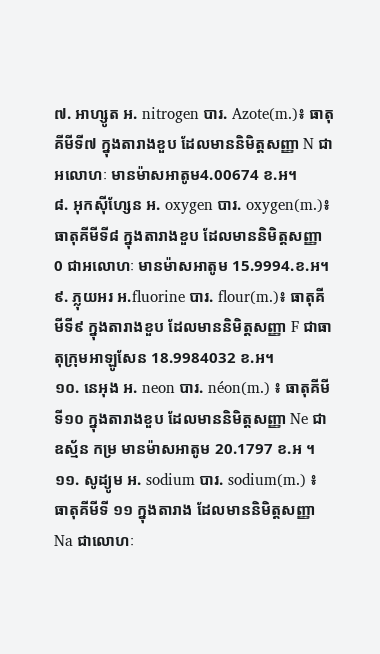៧. អាហ្សូត អ. nitrogen បារ. Azote(m.)៖ ធាតុគីមីទី៧ ក្នុងតារាងខួប ដែលមាននិមិត្តសញ្ញា N ជា អលោហៈ មានម៉ាសអាតូម4.00674 ខ.អ។
៨. អុកស៊ីហ្សែន អ. oxygen បារ. oxygen(m.)៖ ធាតុគីមីទី៨ ក្នុងតារាងខួប ដែលមាននិមិត្តសញ្ញា 0 ជាអលោហៈ មានម៉ាសអាតូម 15.9994.ខ.អ។
៩. ភ្លុយអរ អ.fluorine បារ. flour(m.)៖ ធាតុគីមីទី៩ ក្នុងតារាងខួប ដែលមាននិមិត្តសញ្ញា F ជាធាតុក្រុមអាឡូសែន 18.9984032 ខ.អ។
១០. នេអុង អ. neon បារ. néon(m.) ៖ ធាតុគីមីទី១០ ក្នុងតារាងខួប ដែលមាននិមិត្តសញ្ញា Ne ជាឧស្ម័ន កម្រ មានម៉ាសអាតូម 20.1797 ខ.អ ។
១១. សូដ្យូម អ. sodium បារ. sodium(m.) ៖ ធាតុគីមីទី ១១ ក្នុងតារាង ដែលមាននិមិត្តសញ្ញា Na ជាលោហៈ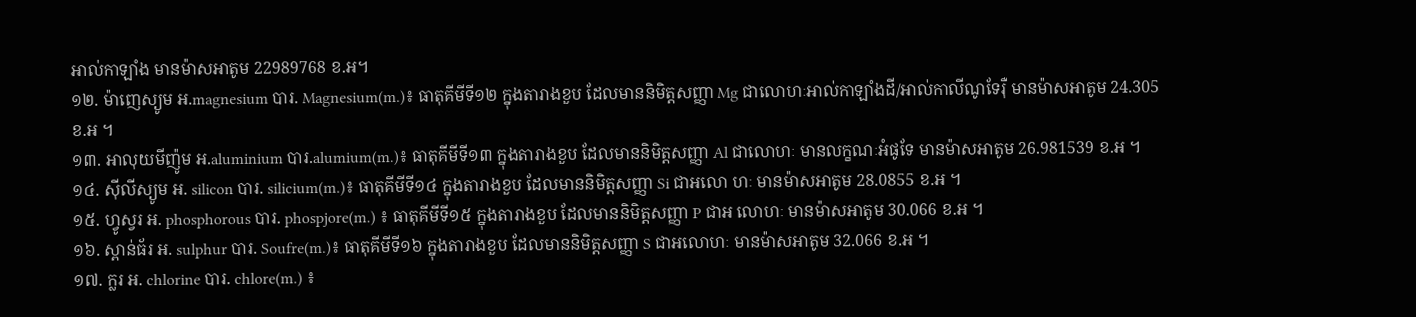អាល់កាឡាំង មានម៉ាសអាតូម 22989768 ខ.អ។
១២. ម៉ាញេស្យូម អ.magnesium បារ. Magnesium(m.)៖ ធាតុគីមីទី១២ ក្នុងតារាងខួប ដែលមាននិមិត្តសញ្ញា Mg ជាលោហៈអាល់កាឡាំងដី/អាល់កាលីណូទែរ៉ឺ មានម៉ាសអាតូម 24.305 ខ.អ ។
១៣. អាលុយមីញ៉ូម អ.aluminium បារ.alumium(m.)៖ ធាតុគីមីទី១៣ ក្នុងតារាងខួប ដែលមាននិមិត្តសញ្ញា Al ជាលោហៈ មានលក្ខណៈអំផូទែ មានម៉ាសអាតូម 26.981539 ខ.អ ។
១៤. ស៊ីលីស្យូម អ. silicon បារ. silicium(m.)៖ ធាតុគីមីទី១៤ ក្នុងតារាងខួប ដែលមាននិមិត្តសញ្ញា Si ជាអលោ ហៈ មានម៉ាសអាតូម 28.0855 ខ.អ ។
១៥. ហ្វូស្វរ អ. phosphorous បារ. phospjore(m.) ៖ ធាតុគីមីទី១៥ ក្នុងតារាងខួប ដែលមាននិមិត្តសញ្ញា P ជាអ លោហៈ មានម៉ាសអាតូម 30.066 ខ.អ ។
១៦. ស្ពាន់ធ័រ អ. sulphur បារ. Soufre(m.)៖ ធាតុគីមីទី១៦ ក្នុងតារាងខួប ដែលមាននិមិត្តសញ្ញា S ជាអលោហៈ មានម៉ាសអាតូម 32.066 ខ.អ ។
១៧. ក្លរ អ. chlorine បារ. chlore(m.) ៖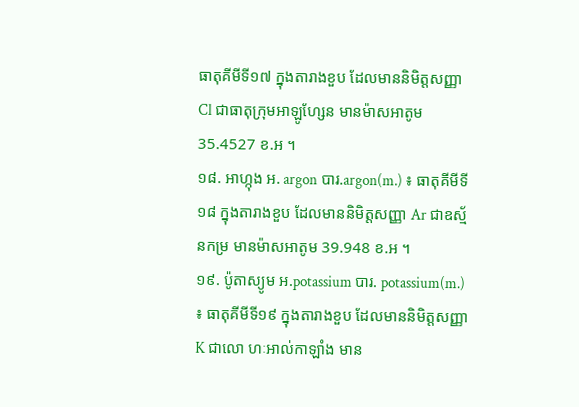ធាតុគីមីទី១៧ ក្នុងតារាងខួប ដែលមាននិមិត្តសញ្ញា Cl ជាធាតុក្រុមអាឡូហ្សែន មានម៉ាសអាតូម 35.4527 ខ.អ ។
១៨. អាហ្កុង អ. argon បារ.argon(m.) ៖ ធាតុគីមីទី១៨ ក្នុងតារាងខួប ដែលមាននិមិត្តសញ្ញា Ar ជាឧស្ម័នកម្រ មានម៉ាសអាតូម 39.948 ខ.អ ។
១៩. ប៉ូតាស្យូម អ.potassium បារ. potassium(m.) ៖ ធាតុគីមីទី១៩ ក្នុងតារាងខួប ដែលមាននិមិត្តសញ្ញា K ជាលោ ហៈអាល់កាឡាំង មាន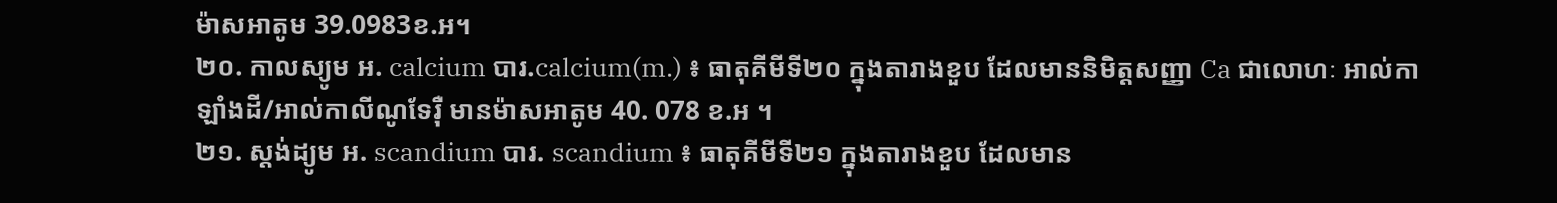ម៉ាសអាតូម 39.0983ខ.អ។
២០. កាលស្យូម អ. calcium បារ.calcium(m.) ៖ ធាតុគីមីទី២០ ក្នុងតារាងខួប ដែលមាននិមិត្តសញ្ញា Ca ជាលោហៈ អាល់កាឡាំងដី/អាល់កាលីណូទែរ៉ឺ មានម៉ាសអាតូម 40. 078 ខ.អ ។
២១. ស្តង់ដ្យូម អ. scandium បារ. scandium ៖ ធាតុគីមីទី២១ ក្នុងតារាងខួប ដែលមាន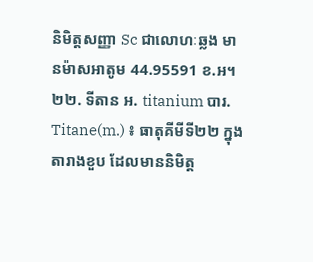និមិត្តសញ្ញា Sc ជាលោហៈឆ្លង មានម៉ាសអាតូម 44.95591 ខ.អ។
២២. ទីតាន អ. titanium បារ. Titane(m.) ៖ ធាតុគីមីទី២២ ក្នុងតារាងខួប ដែលមាននិមិត្ត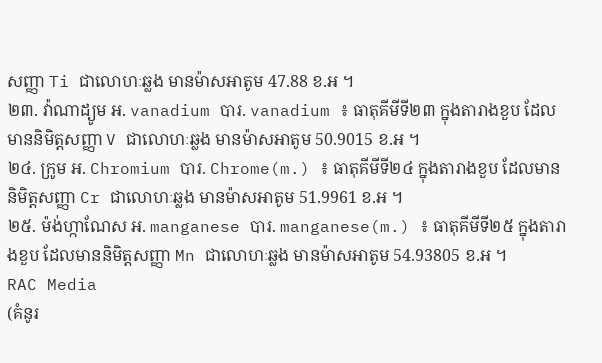សញ្ញា Ti ជាលោហៈឆ្លង មានម៉ាសអាតូម 47.88 ខ.អ ។
២៣. វ៉ាណាដ្យូម អ. vanadium បារ. vanadium ៖ ធាតុគីមីទី២៣ ក្នុងតារាងខួប ដែលមាននិមិត្តសញ្ញា V ជាលោហៈឆ្លង មានម៉ាសអាតូម 50.9015 ខ.អ ។
២៤. ក្រូម អ. Chromium បារ. Chrome(m.) ៖ ធាតុគីមីទី២៤ ក្នុងតារាងខួប ដែលមាននិមិត្តសញ្ញា Cr ជាលោហៈឆ្លង មានម៉ាសអាតូម 51.9961 ខ.អ ។
២៥. ម៉ង់ហ្កាណែស អ. manganese បារ. manganese(m.) ៖ ធាតុគីមីទី២៥ ក្នុងតារាងខួប ដែលមាននិមិត្តសញ្ញា Mn ជាលោហៈឆ្លង មានម៉ាសអាតូម 54.93805 ខ.អ ។
RAC Media
(គំនូរ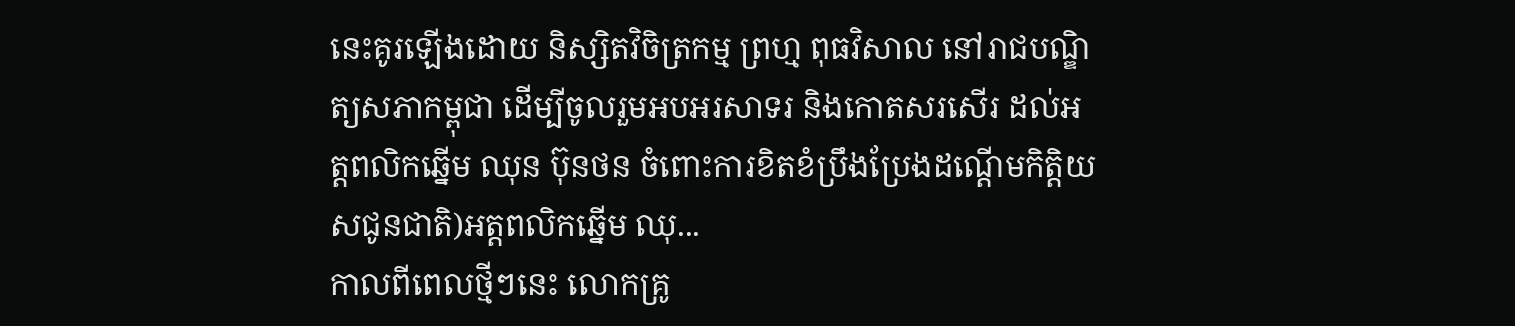នេះគូរឡើងដោយ និស្សិតវិចិត្រកម្ម ព្រហ្ម ពុធវិសាល នៅរាជបណ្ឌិត្យសភាកម្ពុជា ដើម្បីចូលរួមអបអរសាទរ និងកោតសរសើរ ដល់អត្តពលិកឆ្នើម ឈុន ប៊ុនថន ចំពោះការខិតខំប្រឹងប្រែងដណ្តើមកិត្តិយសជូនជាតិ)អត្តពលិកឆ្នើម ឈុ...
កាលពីពេលថ្មីៗនេះ លោកគ្រូ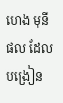ហេង មុនីផល ដែលបង្រៀន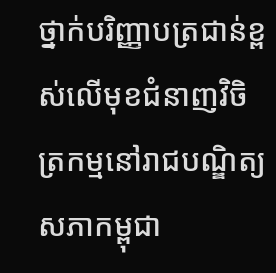ថ្នាក់បរិញ្ញាបត្រជាន់ខ្ពស់លើមុខជំនាញវិចិត្រកម្មនៅរាជបណ្ឌិត្យសភាកម្ពុជា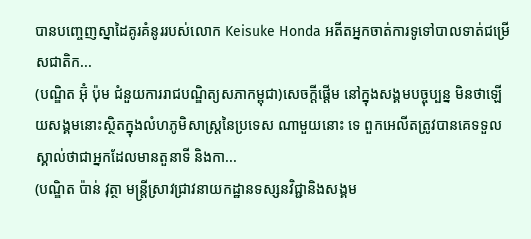បានបញ្ចេញស្នាដៃគូរគំនូររបស់លោក Keisuke Honda អតីតអ្នកចាត់ការទូទៅបាលទាត់ជម្រើសជាតិក...
(បណ្ឌិត អ៊ុំ ប៉ុម ជំនួយការរាជបណ្ឌិត្យសភាកម្ពុជា)សេចក្តីផ្តើម នៅក្នុងសង្គមបច្ចុប្បន្ន មិនថាឡើយសង្គមនោះស្ថិតក្នុងលំហភូមិសាស្រ្តនៃប្រទេស ណាមួយនោះ ទេ ពួកអេលីតត្រូវបានគេទទួលស្គាល់ថាជាអ្នកដែលមានតួនាទី និងកា...
(បណ្ឌិត ប៉ាន់ វុត្ថា មន្រ្តីស្រាវជ្រាវនាយកដ្ឋានទស្សនវិជ្ជានិងសង្គម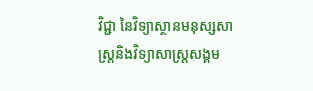វិជ្ជា នៃវិទ្យាស្ថានមនុស្សសាស្រ្តនិងវិទ្យាសាស្រ្តសង្គម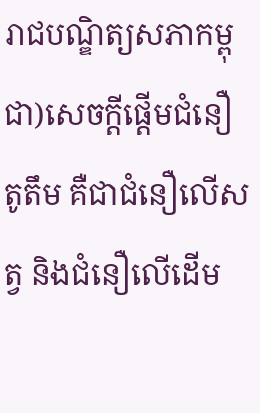រាជបណ្ឌិត្យសភាកម្ពុជា)សេចក្តីផ្តើមជំនឿតូតឹម គឺជាជំនឿលើសត្វ និងជំនឿលើដើម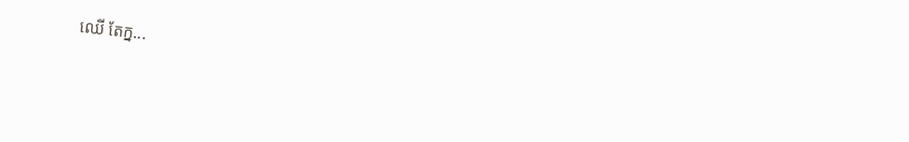ឈើ តែក្ន...